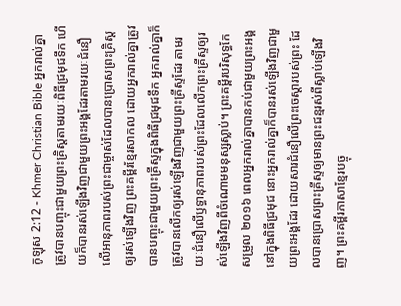កូឡុស 2:12 - Khmer Christian Bible អ្នករាល់គ្នាត្រូវបានបញ្ចុះជាមួយព្រះគ្រិស្ដតាមរយៈពិធីជ្រមុជទឹក ហើយក៏បានរស់ឡើងវិញជាមួយព្រះអង្គដែរតាមរយៈជំនឿលើអានុភាពរបស់ព្រះជាម្ចាស់ដែលបានប្រោសព្រះគ្រិស្ដឲ្យរស់ឡើងវិញ ព្រះគម្ពីរខ្មែរសាកល ដោយអ្នករាល់គ្នាត្រូវបានបញ្ចុះជាមួយព្រះគ្រីស្ទក្នុងពិធីជ្រមុជទឹក អ្នករាល់គ្នាក៏ត្រូវបានលើកឲ្យរស់ឡើងវិញជាមួយព្រះគ្រីស្ទដែរ តាមរយៈជំនឿលើឫទ្ធានុភាពរបស់ព្រះដែលលើកព្រះគ្រីស្ទឲ្យរស់ឡើងវិញពីចំណោមមនុស្សស្លាប់។ ព្រះគម្ពីរបរិសុទ្ធកែសម្រួល ២០១៦ ពេលអ្នករាល់គ្នាបានកប់ជាមួយព្រះអង្គនៅក្នុងពិធីជ្រមុជ នោះអ្នករាល់គ្នាក៏បានរស់ឡើងវិញជាមួយព្រះអង្គដែរ ដោយសារជំនឿលើព្រះចេស្ដារបស់ព្រះ ដែលបានប្រោសព្រះគ្រីស្ទឲ្យមានព្រះជន្មរស់ពីស្លាប់ឡើងវិញ។ ព្រះគម្ពីរភាសាខ្មែរបច្ចុ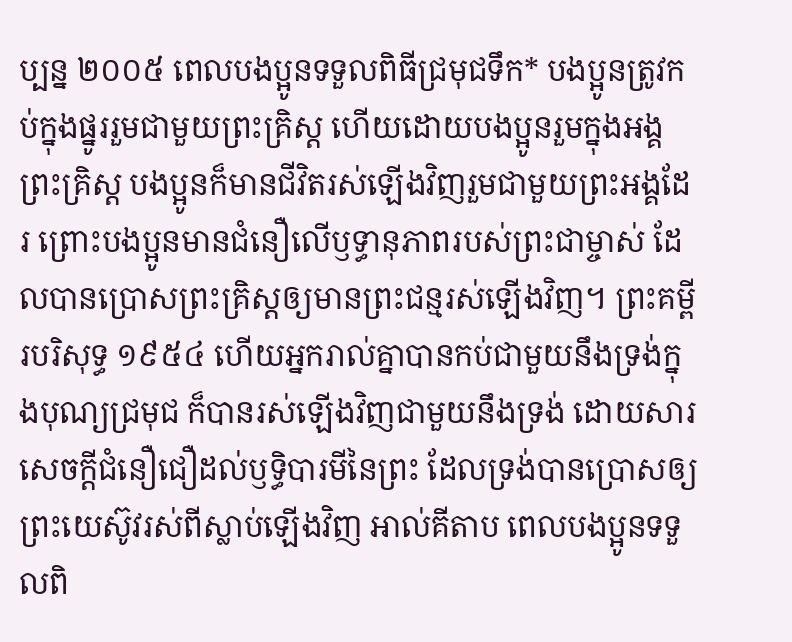ប្បន្ន ២០០៥ ពេលបងប្អូនទទួលពិធីជ្រមុជទឹក* បងប្អូនត្រូវកប់ក្នុងផ្នូររួមជាមួយព្រះគ្រិស្ត ហើយដោយបងប្អូនរួមក្នុងអង្គព្រះគ្រិស្ត បងប្អូនក៏មានជីវិតរស់ឡើងវិញរួមជាមួយព្រះអង្គដែរ ព្រោះបងប្អូនមានជំនឿលើឫទ្ធានុភាពរបស់ព្រះជាម្ចាស់ ដែលបានប្រោសព្រះគ្រិស្តឲ្យមានព្រះជន្មរស់ឡើងវិញ។ ព្រះគម្ពីរបរិសុទ្ធ ១៩៥៤ ហើយអ្នករាល់គ្នាបានកប់ជាមួយនឹងទ្រង់ក្នុងបុណ្យជ្រមុជ ក៏បានរស់ឡើងវិញជាមួយនឹងទ្រង់ ដោយសារសេចក្ដីជំនឿជឿដល់ឫទ្ធិបារមីនៃព្រះ ដែលទ្រង់បានប្រោសឲ្យព្រះយេស៊ូវរស់ពីស្លាប់ឡើងវិញ អាល់គីតាប ពេលបងប្អូនទទួលពិ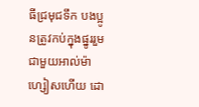ធីជ្រមុជទឹក បងប្អូនត្រូវកប់ក្នុងផ្នូររួមជាមួយអាល់ម៉ាហ្សៀសហើយ ដោ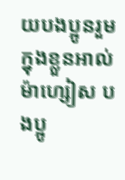យបងប្អូនរួមក្នុងខ្លួនអាល់ម៉ាហ្សៀស បងប្អូ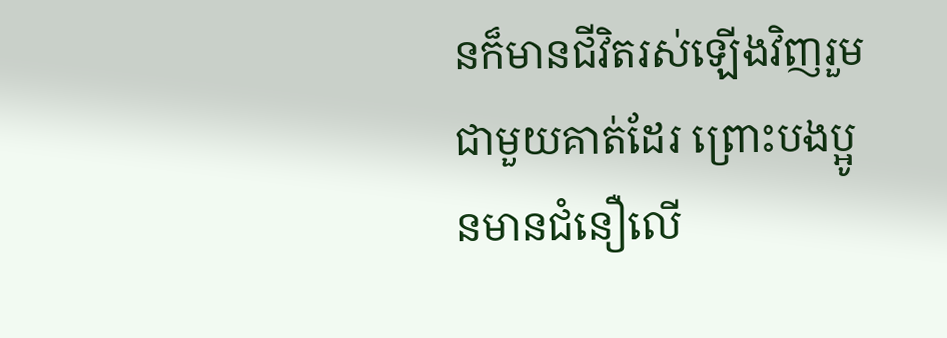នក៏មានជីវិតរស់ឡើងវិញរួមជាមួយគាត់ដែរ ព្រោះបងប្អូនមានជំនឿលើ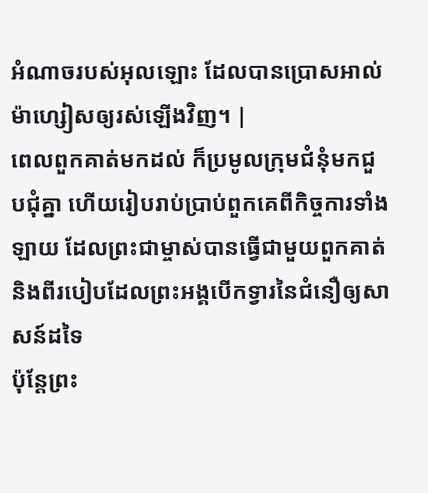អំណាចរបស់អុលឡោះ ដែលបានប្រោសអាល់ម៉ាហ្សៀសឲ្យរស់ឡើងវិញ។ |
ពេលពួកគាត់មកដល់ ក៏ប្រមូលក្រុមជំនុំមកជួបជុំគ្នា ហើយរៀបរាប់ប្រាប់ពួកគេពីកិច្ចការទាំងឡាយ ដែលព្រះជាម្ចាស់បានធ្វើជាមួយពួកគាត់ និងពីរបៀបដែលព្រះអង្គបើកទ្វារនៃជំនឿឲ្យសាសន៍ដទៃ
ប៉ុន្ដែព្រះ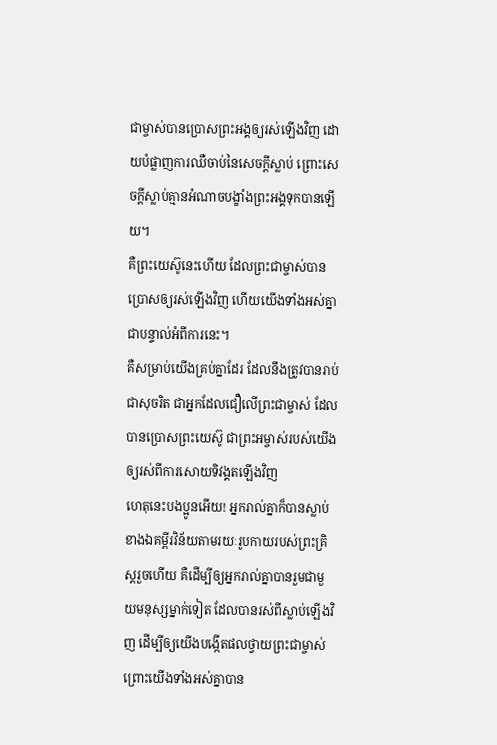ជាម្ចាស់បានប្រោសព្រះអង្គឲ្យរស់ឡើងវិញ ដោយបំផ្លាញការឈឺចាប់នៃសេចក្ដីស្លាប់ ព្រោះសេចក្ដីស្លាប់គ្មានអំណាចបង្ខាំងព្រះអង្គទុកបានឡើយ។
គឺព្រះយេស៊ូនេះហើយ ដែលព្រះជាម្ចាស់បានប្រោសឲ្យរស់ឡើងវិញ ហើយយើងទាំងអស់គ្នាជាបន្ទាល់អំពីការនេះ។
គឺសម្រាប់យើងគ្រប់គ្នាដែរ ដែលនឹងត្រូវបានរាប់ជាសុចរិត ជាអ្នកដែលជឿលើព្រះជាម្ចាស់ ដែលបានប្រោសព្រះយេស៊ូ ជាព្រះអម្ចាស់របស់យើងឲ្យរស់ពីការសោយទិវង្គតឡើងវិញ
ហេតុនេះបងប្អូនអើយ! អ្នករាល់គ្នាក៏បានស្លាប់ខាងឯគម្ពីរវិន័យតាមរយៈរូបកាយរបស់ព្រះគ្រិស្ដរួចហើយ គឺដើម្បីឲ្យអ្នករាល់គ្នាបានរួមជាមួយមនុស្សម្នាក់ទៀត ដែលបានរស់ពីស្លាប់ឡើងវិញ ដើម្បីឲ្យយើងបង្កើតផលថ្វាយព្រះជាម្ចាស់
ព្រោះយើងទាំងអស់គ្នាបាន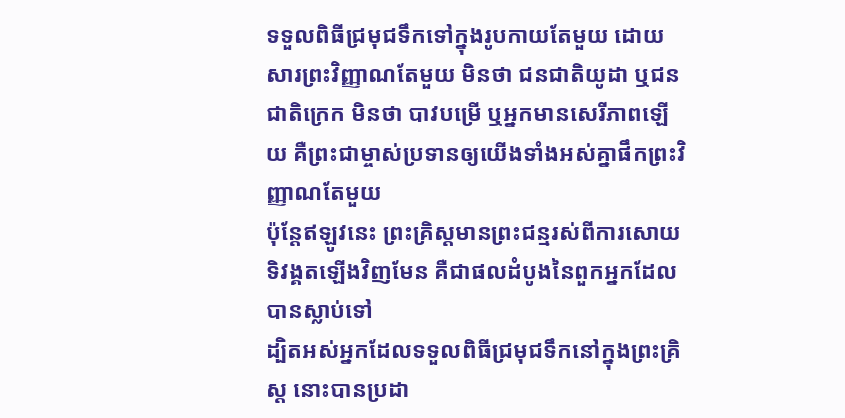ទទួលពិធីជ្រមុជទឹកទៅក្នុងរូបកាយតែមួយ ដោយសារព្រះវិញ្ញាណតែមួយ មិនថា ជនជាតិយូដា ឬជនជាតិក្រេក មិនថា បាវបម្រើ ឬអ្នកមានសេរីភាពឡើយ គឺព្រះជាម្ចាស់ប្រទានឲ្យយើងទាំងអស់គ្នាផឹកព្រះវិញ្ញាណតែមួយ
ប៉ុន្ដែឥឡូវនេះ ព្រះគ្រិស្ដមានព្រះជន្មរស់ពីការសោយទិវង្គតឡើងវិញមែន គឺជាផលដំបូងនៃពួកអ្នកដែលបានស្លាប់ទៅ
ដ្បិតអស់អ្នកដែលទទួលពិធីជ្រមុជទឹកនៅក្នុងព្រះគ្រិស្ដ នោះបានប្រដា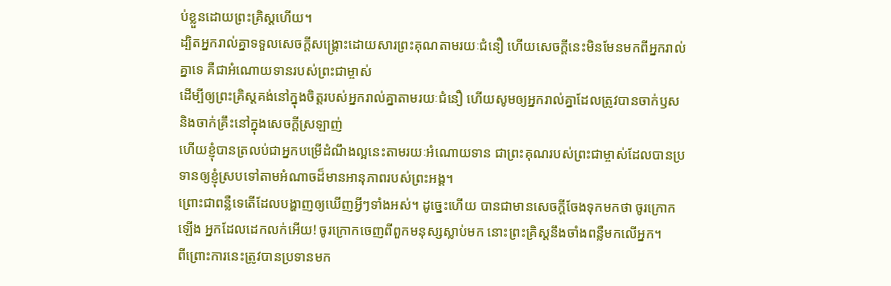ប់ខ្លួនដោយព្រះគ្រិស្ដហើយ។
ដ្បិតអ្នករាល់គ្នាទទួលសេចក្ដីសង្គ្រោះដោយសារព្រះគុណតាមរយៈជំនឿ ហើយសេចក្ដីនេះមិនមែនមកពីអ្នករាល់គ្នាទេ គឺជាអំណោយទានរបស់ព្រះជាម្ចាស់
ដើម្បីឲ្យព្រះគ្រិស្ដគង់នៅក្នុងចិត្ដរបស់អ្នករាល់គ្នាតាមរយៈជំនឿ ហើយសូមឲ្យអ្នករាល់គ្នាដែលត្រូវបានចាក់ឫស និងចាក់គ្រឹះនៅក្នុងសេចក្ដីស្រឡាញ់
ហើយខ្ញុំបានត្រលប់ជាអ្នកបម្រើដំណឹងល្អនេះតាមរយៈអំណោយទាន ជាព្រះគុណរបស់ព្រះជាម្ចាស់ដែលបានប្រទានឲ្យខ្ញុំស្របទៅតាមអំណាចដ៏មានអានុភាពរបស់ព្រះអង្គ។
ព្រោះជាពន្លឺទេតើដែលបង្ហាញឲ្យឃើញអ្វីៗទាំងអស់។ ដូច្នេះហើយ បានជាមានសេចក្ដីចែងទុកមកថា ចូរក្រោកឡើង អ្នកដែលដេកលក់អើយ! ចូរក្រោកចេញពីពួកមនុស្សស្លាប់មក នោះព្រះគ្រិស្ដនឹងចាំងពន្លឺមកលើអ្នក។
ពីព្រោះការនេះត្រូវបានប្រទានមក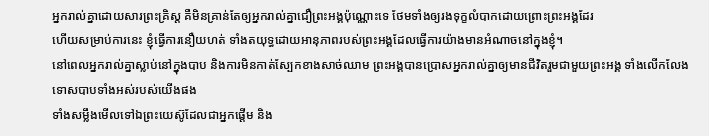អ្នករាល់គ្នាដោយសារព្រះគ្រិស្ដ គឺមិនគ្រាន់តែឲ្យអ្នករាល់គ្នាជឿព្រះអង្គប៉ុណ្ណោះទេ ថែមទាំងឲ្យរងទុក្ខលំបាកដោយព្រោះព្រះអង្គដែរ
ហើយសម្រាប់ការនេះ ខ្ញុំធ្វើការនឿយហត់ ទាំងតយុទ្ធដោយអានុភាពរបស់ព្រះអង្គដែលធ្វើការយ៉ាងមានអំណាចនៅក្នុងខ្ញុំ។
នៅពេលអ្នករាល់គ្នាស្លាប់នៅក្នុងបាប និងការមិនកាត់ស្បែកខាងសាច់ឈាម ព្រះអង្គបានប្រោសអ្នករាល់គ្នាឲ្យមានជីវិតរួមជាមួយព្រះអង្គ ទាំងលើកលែងទោសបាបទាំងអស់របស់យើងផង
ទាំងសម្លឹងមើលទៅឯព្រះយេស៊ូដែលជាអ្នកផ្ដើម និង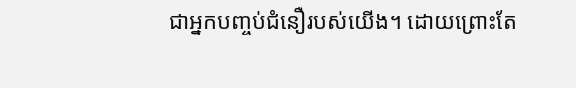ជាអ្នកបញ្ចប់ជំនឿរបស់យើង។ ដោយព្រោះតែ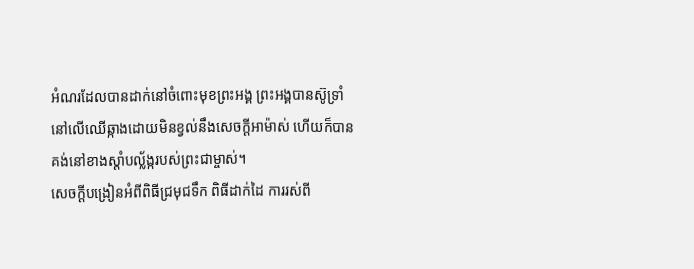អំណរដែលបានដាក់នៅចំពោះមុខព្រះអង្គ ព្រះអង្គបានស៊ូទ្រាំនៅលើឈើឆ្កាងដោយមិនខ្វល់នឹងសេចក្ដីអាម៉ាស់ ហើយក៏បានគង់នៅខាងស្ដាំបល្ល័ង្ករបស់ព្រះជាម្ចាស់។
សេចក្ដីបង្រៀនអំពីពិធីជ្រមុជទឹក ពិធីដាក់ដៃ ការរស់ពី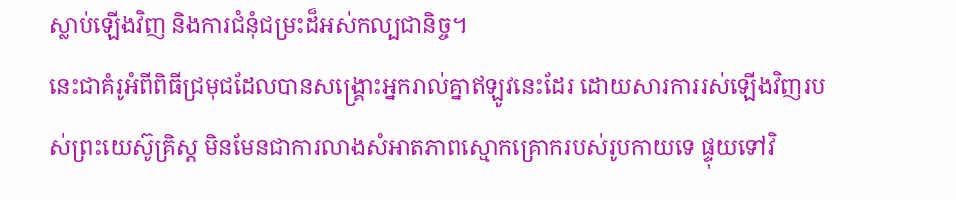ស្លាប់ឡើងវិញ និងការជំនុំជម្រះដ៏អស់កល្បជានិច្ច។
នេះជាគំរូអំពីពិធីជ្រមុជដែលបានសង្គ្រោះអ្នករាល់គ្នាឥឡូវនេះដែរ ដោយសារការរស់ឡើងវិញរបស់ព្រះយេស៊ូគ្រិស្ដ មិនមែនជាការលាងសំអាតភាពស្មោកគ្រោករបស់រូបកាយទេ ផ្ទុយទៅវិ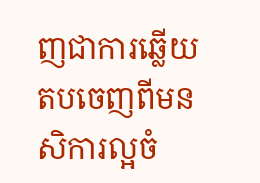ញជាការឆ្លើយតបចេញពីមនសិការល្អចំ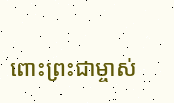ពោះព្រះជាម្ចាស់